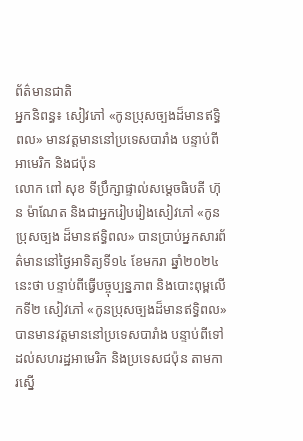ព័ត៌មានជាតិ
អ្នកនិពន្ធ៖ សៀវភៅ «កូនប្រុសច្បងដ៏មានឥទ្ធិពល» មានវត្តមាននៅប្រទេសបារាំង បន្ទាប់ពីអាមេរិក និងជប៉ុន
លោក ពៅ សុខ ទីប្រឹក្សាផ្ទាល់សម្តេចធិបតី ហ៊ុន ម៉ាណែត និងជាអ្នករៀបរៀងសៀវភៅ «កូនប្រុសច្បង ដ៏មានឥទ្ធិពល» បានប្រាប់អ្នកសារព័ត៌មាននៅថ្ងៃអាទិត្យទី១៤ ខែមករា ឆ្នាំ២០២៤នេះថា បន្ទាប់ពីធ្វើបច្ចុប្បន្នភាព និងបោះពុម្ពលើកទី២ សៀវភៅ «កូនប្រុសច្បងដ៏មានឥទ្ធិពល» បានមានវត្តមាននៅប្រទេសបារាំង បន្ទាប់ពីទៅដល់សហរដ្ឋអាមេរិក និងប្រទេសជប៉ុន តាមការស្នើ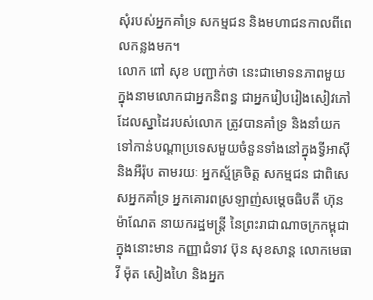សុំរបស់អ្នកគាំទ្រ សកម្មជន និងមហាជនកាលពីពេលកន្លងមក។
លោក ពៅ សុខ បញ្ជាក់ថា នេះជាមោទនភាពមួយ ក្នុងនាមលោកជាអ្នកនិពន្ធ ជាអ្នករៀបរៀងសៀវភៅ ដែលស្នាដៃរបស់លោក ត្រូវបានគាំទ្រ និងនាំយកទៅកាន់បណ្តាប្រទេសមួយចំនួនទាំងនៅក្នុងទ្វីអាស៊ី និងអឺរ៉ុប តាមរយៈ អ្នកស្ម័គ្រចិត្ត សកម្មជន ជាពិសេសអ្នកគាំទ្រ អ្នកគោរពស្រឡាញ់សម្តេចធិបតី ហ៊ុន ម៉ាណែត នាយករដ្ឋមន្រ្តី នៃព្រះរាជាណាចក្រកម្ពុជា ក្នុងនោះមាន កញ្ញាជំទាវ ប៊ុន សុខសាន្ត លោកមេធាវី ម៉ុត សៀងហៃ និងអ្នក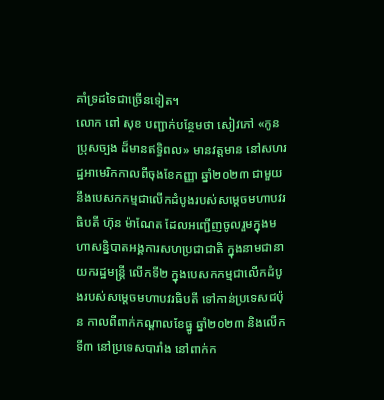គាំទ្រដទៃជាច្រើនទៀត។
លោក ពៅ សុខ បញ្ជាក់បន្ថែមថា សៀវភៅ «កូនប្រុសច្បង ដ៏មានឥទ្ធិពល» មានវត្តមាន នៅសហរដ្ឋអាមេរិកកាលពីចុងខែកញ្ញា ឆ្នាំ២០២៣ ជាមួយនឹងបេសកកម្មជាលើកដំបូងរបស់សម្តេចមហាបវរធិបតី ហ៊ុន ម៉ាណែត ដែលអញ្ជើញចូលរួមក្នុងមហាសន្និបាតអង្គការសហប្រជាជាតិ ក្នុងនាមជានាយករដ្ឋមន្រ្តី លើកទី២ ក្នុងបេសកកម្មជាលើកដំបូងរបស់សម្តេចមហាបវរធិបតី ទៅកាន់ប្រទេសជប៉ុន កាលពីពាក់កណ្តាលខែធ្នូ ឆ្នាំ២០២៣ និងលើកទី៣ នៅប្រទេសបារាំង នៅពាក់ក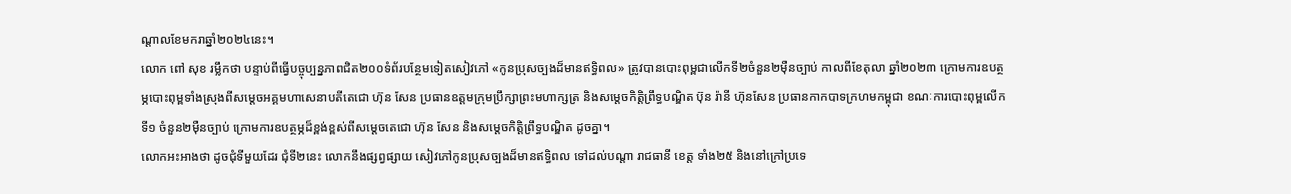ណ្តាលខែមករាឆ្នាំ២០២៤នេះ។
លោក ពៅ សុខ រម្លឹកថា បន្ទាប់ពីធ្វើបច្ចុប្បន្នភាពជិត២០០ទំព័របន្ថែមទៀតសៀវភៅ «កូនប្រុសច្បងដ៏មានឥទ្ធិពល» ត្រូវបានបោះពុម្ពជាលើកទី២ចំនួន២ម៉ឺនច្បាប់ កាលពីខែតុលា ឆ្នាំ២០២៣ ក្រោមការឧបត្ថម្ភបោះពុម្ពទាំងស្រុងពីសម្តេចអគ្គមហាសេនាបតីតេជោ ហ៊ុន សែន ប្រធានឧត្តមក្រុមប្រឹក្សាព្រះមហាក្សត្រ និងសម្តេចកិត្តិព្រឹទ្ធបណ្ឌិត ប៊ុន រ៉ានី ហ៊ុនសែន ប្រធានកាកបាទក្រហមកម្ពុជា ខណៈការបោះពុម្ពលើកទី១ ចំនួន២ម៉ឺនច្បាប់ ក្រោមការឧបត្ថម្ភដ៏ខ្ពង់ខ្ពស់ពីសម្តេចតេជោ ហ៊ុន សែន និងសម្តេចកិត្តិព្រឹទ្ធបណ្ឌិត ដូចគ្នា។
លោកអះអាងថា ដូចជុំទីមួយដែរ ជុំទី២នេះ លោកនឹងផ្សព្វផ្សាយ សៀវភៅកូនប្រុសច្បងដ៏មានឥទ្ធិពល ទៅដល់បណ្តា រាជធានី ខេត្ត ទាំង២៥ និងនៅក្រៅប្រទេ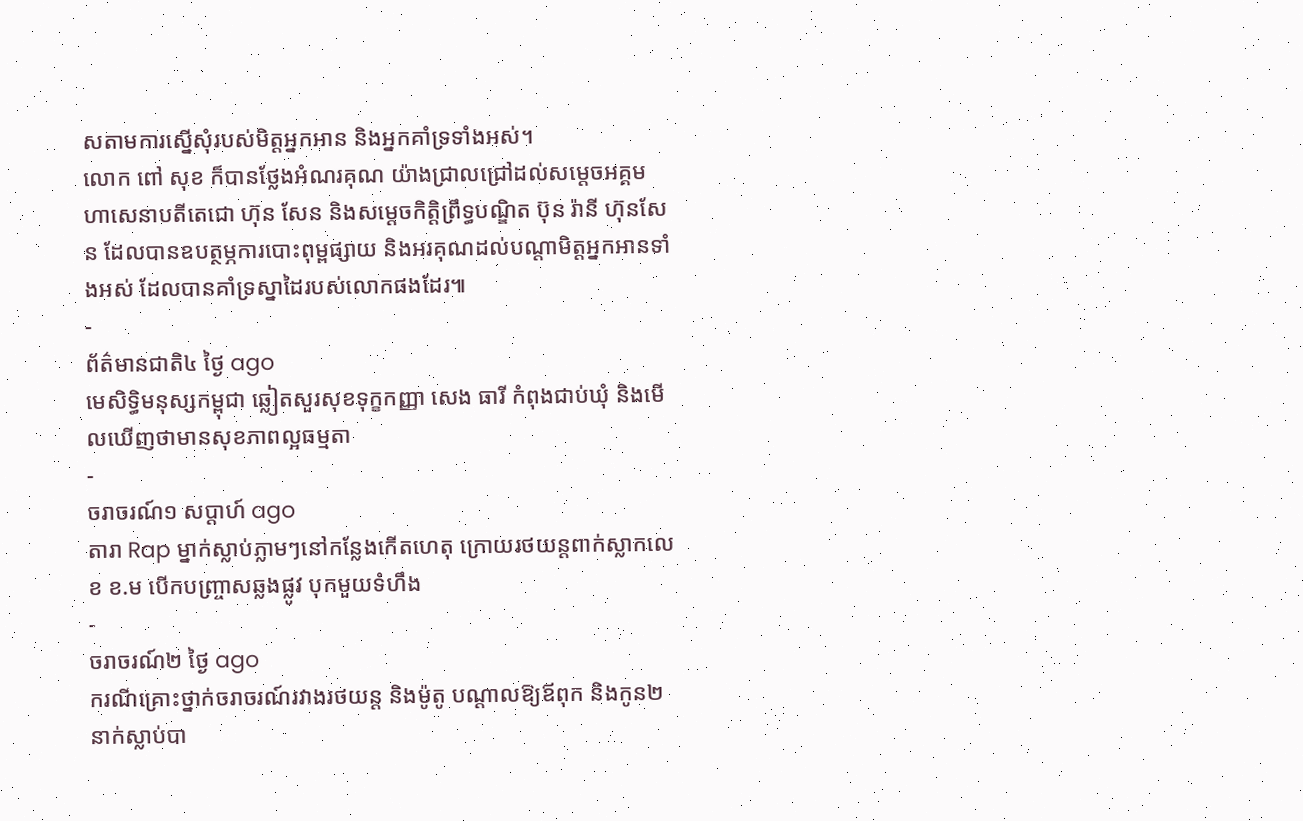សតាមការស្នើសុំរបស់មិត្តអ្នកអាន និងអ្នកគាំទ្រទាំងអស់។
លោក ពៅ សុខ ក៏បានថ្លែងអំណរគុណ យ៉ាងជ្រាលជ្រៅដល់សម្តេចអគ្គមហាសេនាបតីតេជោ ហ៊ុន សែន និងសម្តេចកិត្តិព្រឹទ្ធបណ្ឌិត ប៊ុន រ៉ានី ហ៊ុនសែន ដែលបានឧបត្ថម្ភការបោះពុម្ពផ្សាយ និងអរគុណដល់បណ្តាមិត្តអ្នកអានទាំងអស់ ដែលបានគាំទ្រស្នាដៃរបស់លោកផងដែរ៕
-
ព័ត៌មានជាតិ៤ ថ្ងៃ ago
មេសិទ្ធិមនុស្សកម្ពុជា ឆ្លៀតសួរសុខទុក្ខកញ្ញា សេង ធារី កំពុងជាប់ឃុំ និងមើលឃើញថាមានសុខភាពល្អធម្មតា
-
ចរាចរណ៍១ សប្តាហ៍ ago
តារា Rap ម្នាក់ស្លាប់ភ្លាមៗនៅកន្លែងកើតហេតុ ក្រោយរថយន្ដពាក់ស្លាកលេខ ខ.ម បើកបញ្ច្រាសឆ្លងផ្លូវ បុកមួយទំហឹង
-
ចរាចរណ៍២ ថ្ងៃ ago
ករណីគ្រោះថ្នាក់ចរាចរណ៍រវាងរថយន្ត និងម៉ូតូ បណ្ដាលឱ្យឪពុក និងកូន២នាក់ស្លាប់បា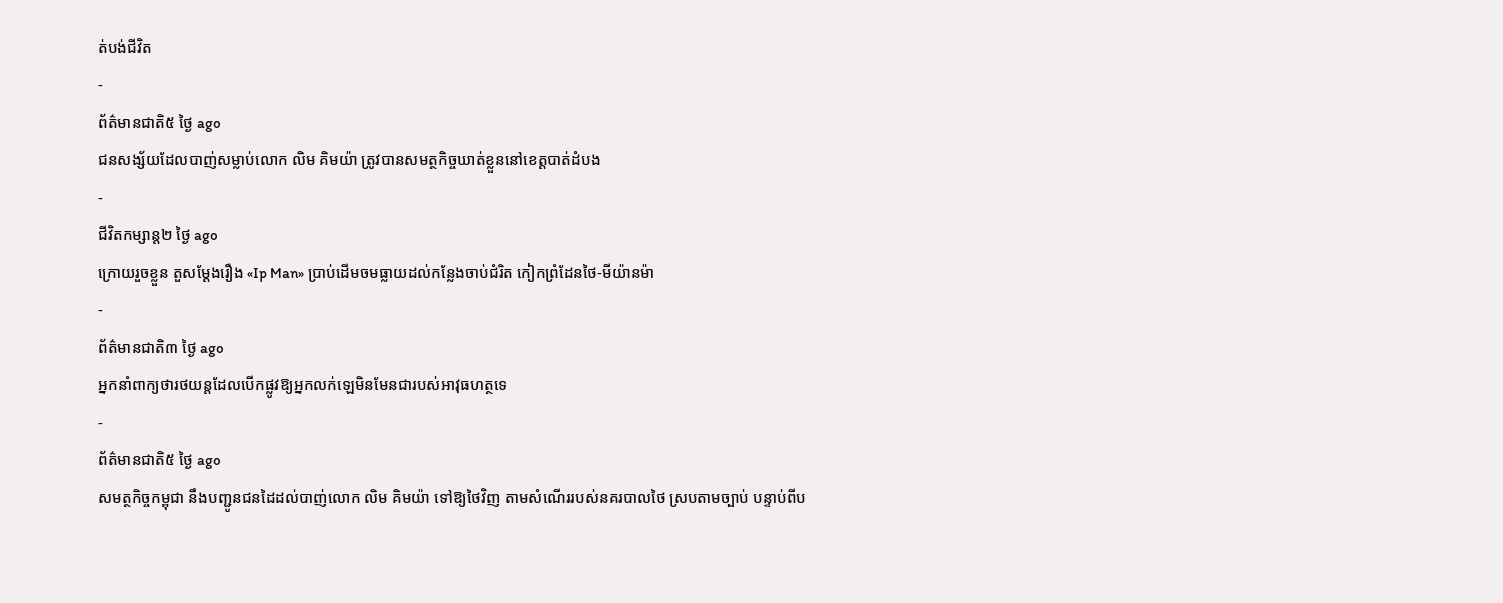ត់បង់ជីវិត
-
ព័ត៌មានជាតិ៥ ថ្ងៃ ago
ជនសង្ស័យដែលបាញ់សម្លាប់លោក លិម គិមយ៉ា ត្រូវបានសមត្ថកិច្ចឃាត់ខ្លួននៅខេត្តបាត់ដំបង
-
ជីវិតកម្សាន្ដ២ ថ្ងៃ ago
ក្រោយរួចខ្លួន តួសម្ដែងរឿង «Ip Man» ប្រាប់ដើមចមធ្លាយដល់កន្លែងចាប់ជំរិត កៀកព្រំដែនថៃ-មីយ៉ានម៉ា
-
ព័ត៌មានជាតិ៣ ថ្ងៃ ago
អ្នកនាំពាក្យថារថយន្តដែលបើកផ្លូវឱ្យអ្នកលក់ឡេមិនមែនជារបស់អាវុធហត្ថទេ
-
ព័ត៌មានជាតិ៥ ថ្ងៃ ago
សមត្ថកិច្ចកម្ពុជា នឹងបញ្ជូនជនដៃដល់បាញ់លោក លិម គិមយ៉ា ទៅឱ្យថៃវិញ តាមសំណើររបស់នគរបាលថៃ ស្របតាមច្បាប់ បន្ទាប់ពីប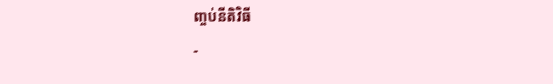ញ្ចប់នីតិវិធី
-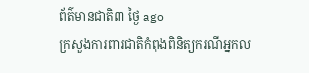ព័ត៌មានជាតិ៣ ថ្ងៃ ago
ក្រសួងការពារជាតិកំពុងពិនិត្យករណីអ្នកល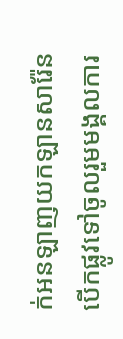ក់អនឡាញយកឡានសារ៉ែនបើកផ្លូវទៅចូលរួមមង្គលការ